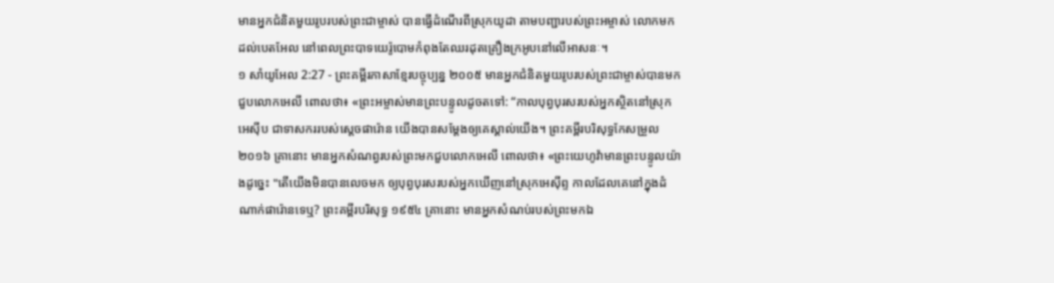មានអ្នកជំនិតមួយរូបរបស់ព្រះជាម្ចាស់ បានធ្វើដំណើរពីស្រុកយូដា តាមបញ្ជារបស់ព្រះអម្ចាស់ លោកមកដល់បេតអែល នៅពេលព្រះបាទយេរ៉ូបោមកំពុងតែឈរដុតគ្រឿងក្រអូបនៅលើអាសនៈ។
១ សាំយូអែល 2:27 - ព្រះគម្ពីរភាសាខ្មែរបច្ចុប្បន្ន ២០០៥ មានអ្នកជំនិតមួយរូបរបស់ព្រះជាម្ចាស់បានមកជួបលោកអេលី ពោលថា៖ «ព្រះអម្ចាស់មានព្រះបន្ទូលដូចតទៅ: “កាលបុព្វបុរសរបស់អ្នកស្ថិតនៅស្រុកអេស៊ីប ជាទាសកររបស់ស្ដេចផារ៉ោន យើងបានសម្តែងឲ្យគេស្គាល់យើង។ ព្រះគម្ពីរបរិសុទ្ធកែសម្រួល ២០១៦ គ្រានោះ មានអ្នកសំណព្វរបស់ព្រះមកជួបលោកអេលី ពោលថា៖ «ព្រះយេហូវ៉ាមានព្រះបន្ទូលយ៉ាងដូច្នេះ "តើយើងមិនបានលេចមក ឲ្យបុព្វបុរសរបស់អ្នកឃើញនៅស្រុកអេស៊ីព្ទ កាលដែលគេនៅក្នុងដំណាក់ផារ៉ោនទេឬ? ព្រះគម្ពីរបរិសុទ្ធ ១៩៥៤ គ្រានោះ មានអ្នកសំណប់របស់ព្រះមកឯ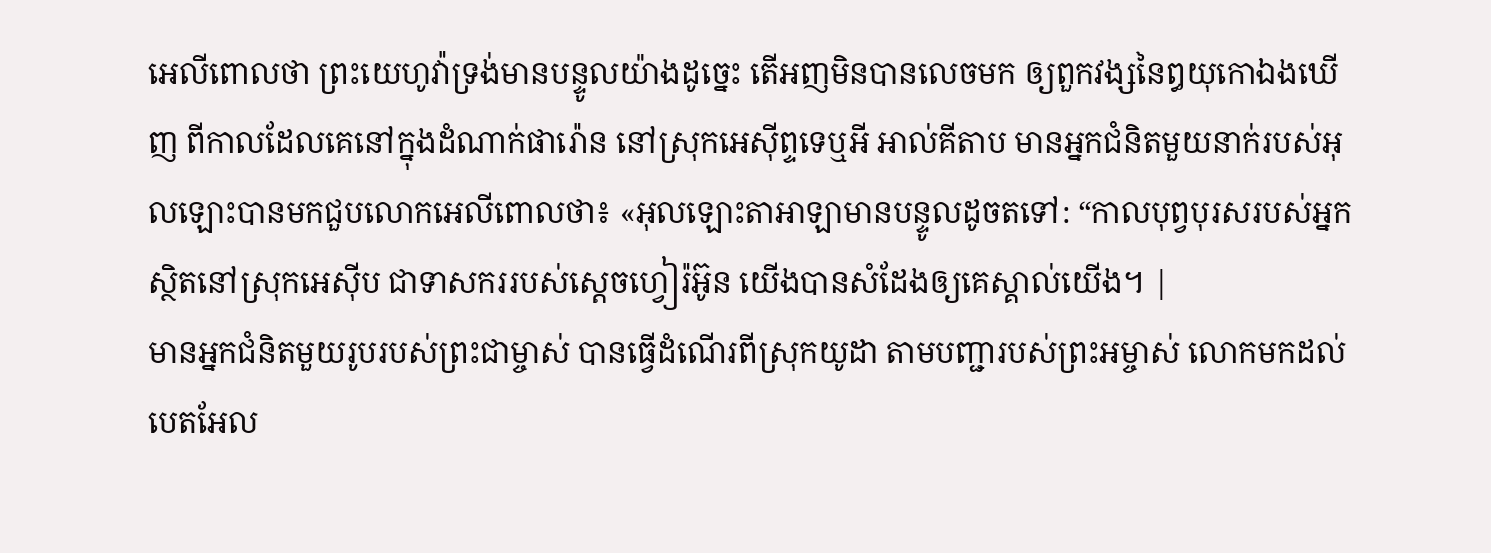អេលីពោលថា ព្រះយេហូវ៉ាទ្រង់មានបន្ទូលយ៉ាងដូច្នេះ តើអញមិនបានលេចមក ឲ្យពួកវង្សនៃឰយុកោឯងឃើញ ពីកាលដែលគេនៅក្នុងដំណាក់ផារ៉ោន នៅស្រុកអេស៊ីព្ទទេឬអី អាល់គីតាប មានអ្នកជំនិតមួយនាក់របស់អុលឡោះបានមកជួបលោកអេលីពោលថា៖ «អុលឡោះតាអាឡាមានបន្ទូលដូចតទៅ: “កាលបុព្វបុរសរបស់អ្នកស្ថិតនៅស្រុកអេស៊ីប ជាទាសកររបស់ស្តេចហ្វៀរ៉អ៊ូន យើងបានសំដែងឲ្យគេស្គាល់យើង។ |
មានអ្នកជំនិតមួយរូបរបស់ព្រះជាម្ចាស់ បានធ្វើដំណើរពីស្រុកយូដា តាមបញ្ជារបស់ព្រះអម្ចាស់ លោកមកដល់បេតអែល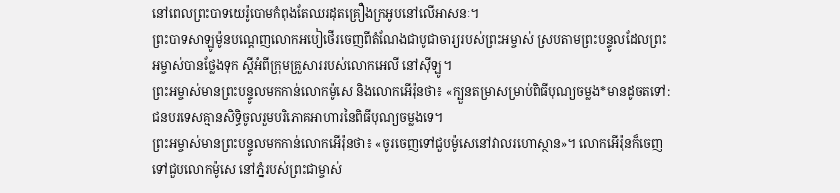នៅពេលព្រះបាទយេរ៉ូបោមកំពុងតែឈរដុតគ្រឿងក្រអូបនៅលើអាសនៈ។
ព្រះបាទសាឡូម៉ូនបណ្ដេញលោកអបៀថើរចេញពីតំណែងជាបូជាចារ្យរបស់ព្រះអម្ចាស់ ស្របតាមព្រះបន្ទូលដែលព្រះអម្ចាស់បានថ្លែងទុក ស្ដីអំពីក្រុមគ្រួសាររបស់លោកអេលី នៅស៊ីឡូ។
ព្រះអម្ចាស់មានព្រះបន្ទូលមកកាន់លោកម៉ូសេ និងលោកអើរ៉ុនថា៖ «ក្បួនតម្រាសម្រាប់ពិធីបុណ្យចម្លង*មានដូចតទៅ: ជនបរទេសគ្មានសិទ្ធិចូលរួមបរិភោគអាហារនៃពិធីបុណ្យចម្លងទេ។
ព្រះអម្ចាស់មានព្រះបន្ទូលមកកាន់លោកអើរ៉ុនថា៖ «ចូរចេញទៅជួបម៉ូសេនៅវាលរហោស្ថាន»។ លោកអើរ៉ុនក៏ចេញទៅជួបលោកម៉ូសេ នៅភ្នំរបស់ព្រះជាម្ចាស់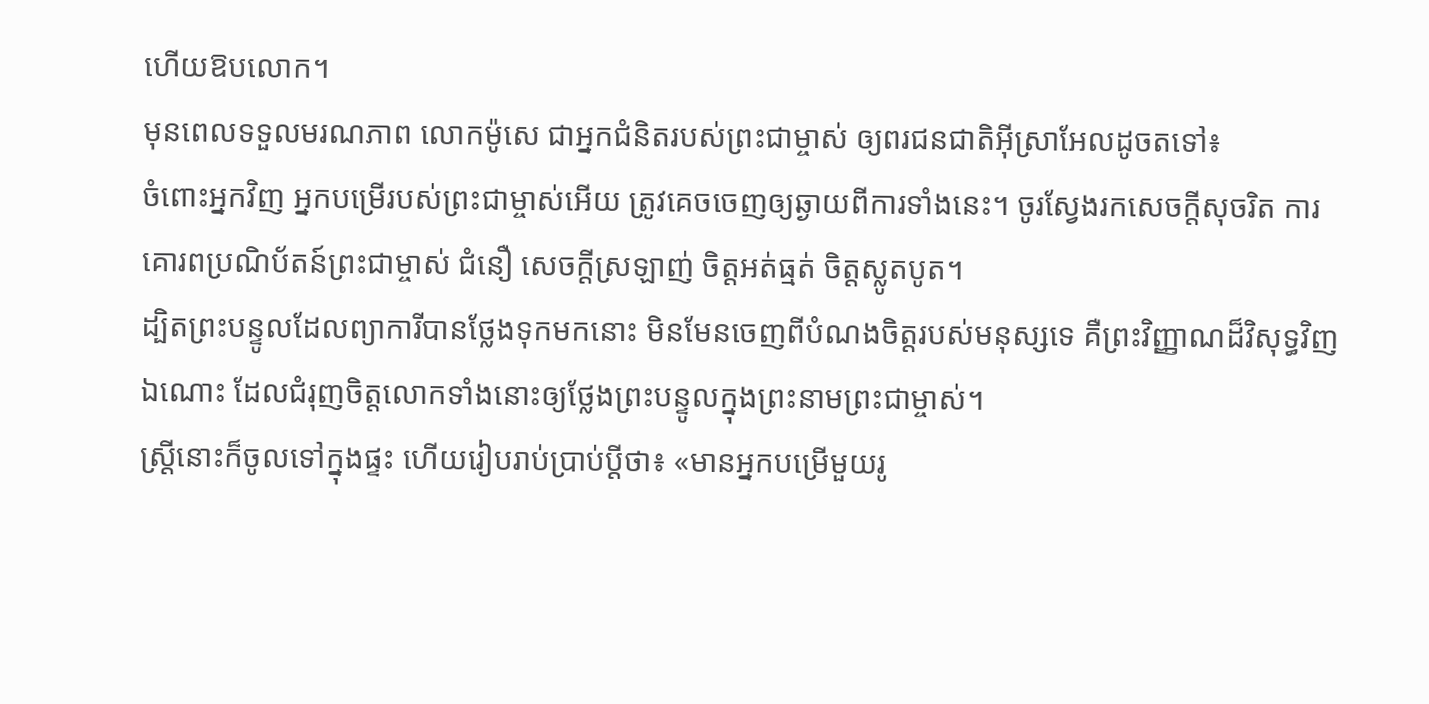ហើយឱបលោក។
មុនពេលទទួលមរណភាព លោកម៉ូសេ ជាអ្នកជំនិតរបស់ព្រះជាម្ចាស់ ឲ្យពរជនជាតិអ៊ីស្រាអែលដូចតទៅ៖
ចំពោះអ្នកវិញ អ្នកបម្រើរបស់ព្រះជាម្ចាស់អើយ ត្រូវគេចចេញឲ្យឆ្ងាយពីការទាំងនេះ។ ចូរស្វែងរកសេចក្ដីសុចរិត ការគោរពប្រណិប័តន៍ព្រះជាម្ចាស់ ជំនឿ សេចក្ដីស្រឡាញ់ ចិត្តអត់ធ្មត់ ចិត្តស្លូតបូត។
ដ្បិតព្រះបន្ទូលដែលព្យាការីបានថ្លែងទុកមកនោះ មិនមែនចេញពីបំណងចិត្តរបស់មនុស្សទេ គឺព្រះវិញ្ញាណដ៏វិសុទ្ធវិញឯណោះ ដែលជំរុញចិត្តលោកទាំងនោះឲ្យថ្លែងព្រះបន្ទូលក្នុងព្រះនាមព្រះជាម្ចាស់។
ស្ត្រីនោះក៏ចូលទៅក្នុងផ្ទះ ហើយរៀបរាប់ប្រាប់ប្ដីថា៖ «មានអ្នកបម្រើមួយរូ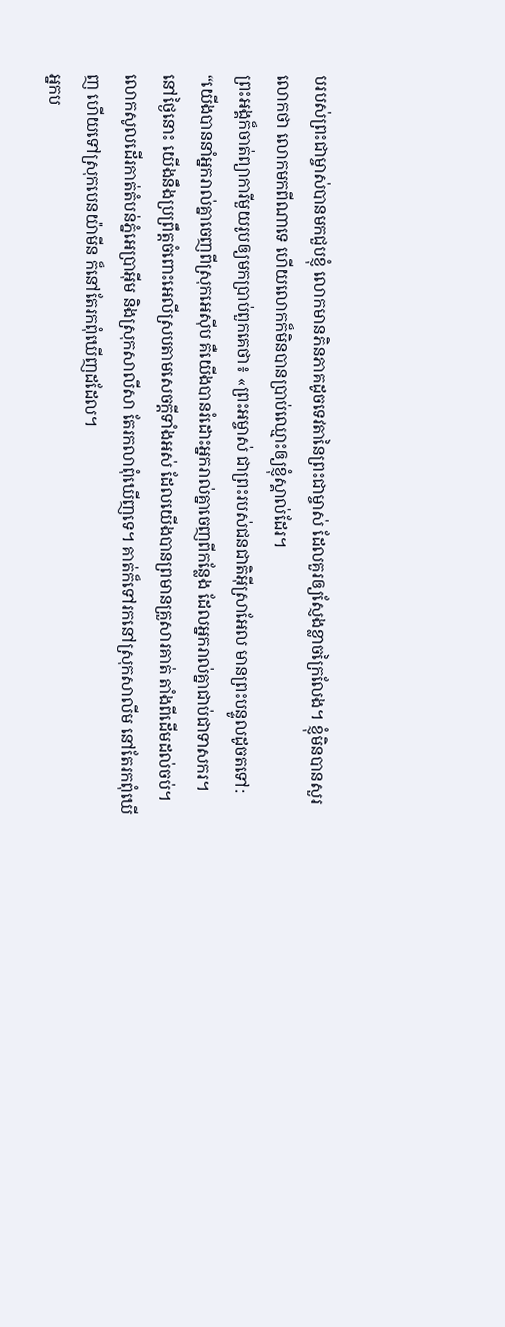បរបស់ព្រះជាម្ចាស់បានមកជួបខ្ញុំ លោកមានភិនភាគដូចទេវតានៃព្រះជាម្ចាស់ ដែលគួរឲ្យស្ញែងខ្លាចក្រៃលែង។ ខ្ញុំមិនបានសួរលោកថា លោកមកពីណាទេ ហើយលោកក៏មិនបានប្រាប់ឈ្មោះឲ្យខ្ញុំស្គាល់ដែរ។
ព្រះអង្គក៏ចាត់ព្យាការីមួយរូបឲ្យមកប្រាប់ពួកគេថា៖ «ព្រះអម្ចាស់ ជាព្រះរបស់ជនជាតិអ៊ីស្រាអែល មានព្រះបន្ទូលដូចតទៅ: “យើងបាននាំអ្នករាល់គ្នាចេញពីស្រុកអេស៊ីប គឺយើងបានរំដោះអ្នករាល់គ្នាចេញពីកន្លែង ដែលអ្នករាល់គ្នាជាប់ជាទាសករ។
នៅថ្ងៃនោះ យើងនឹងប្រព្រឹត្តចំពោះអេលីស្របតាមសេចក្ដីទាំងអស់ ដែលយើងបានព្រមានគ្រួសារគាត់ តាំងពីដើមដល់ចប់។
លោកសូលដើរកាត់តំបន់ភ្នំអេប្រាអ៊ីម និងស្រុកសាលីសា តែរកលាពុំឃើញទេ។ គាត់ក៏ទៅរកនៅស្រុកសាលីម នៅតែរកពុំឃើញ ហើយទៅស្រុកបេនយ៉ាមីន ក៏នៅតែរកពុំឃើញដដែល។
អ្នកប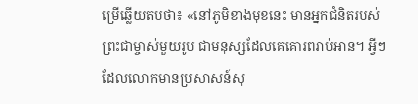ម្រើឆ្លើយតបថា៖ «នៅភូមិខាងមុខនេះ មានអ្នកជំនិតរបស់ព្រះជាម្ចាស់មួយរូប ជាមនុស្សដែលគេគោរពរាប់អាន។ អ្វីៗដែលលោកមានប្រសាសន៍សុ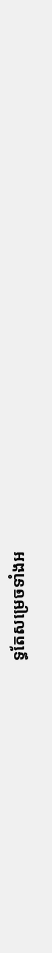ទ្ធតែសម្រេចទាំងអ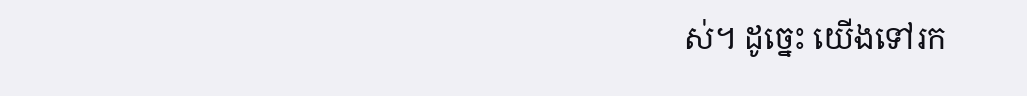ស់។ ដូច្នេះ យើងទៅរក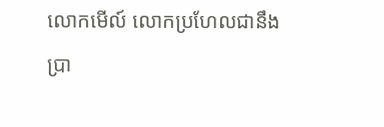លោកមើល៍ លោកប្រហែលជានឹងប្រា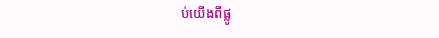ប់យើងពីផ្លូ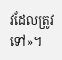វដែលត្រូវទៅ»។